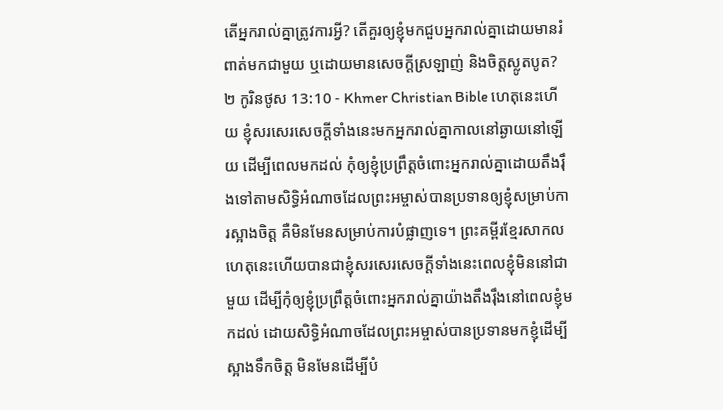តើអ្នករាល់គ្នាត្រូវការអ្វី? តើគួរឲ្យខ្ញុំមកជួបអ្នករាល់គ្នាដោយមានរំពាត់មកជាមួយ ឬដោយមានសេចក្ដីស្រឡាញ់ និងចិត្តស្លូតបូត?
២ កូរិនថូស 13:10 - Khmer Christian Bible ហេតុនេះហើយ ខ្ញុំសរសេរសេចក្ដីទាំងនេះមកអ្នករាល់គ្នាកាលនៅឆ្ងាយនៅឡើយ ដើម្បីពេលមកដល់ កុំឲ្យខ្ញុំប្រព្រឹត្ដចំពោះអ្នករាល់គ្នាដោយតឹងរ៉ឹងទៅតាមសិទ្ធិអំណាចដែលព្រះអម្ចាស់បានប្រទានឲ្យខ្ញុំសម្រាប់ការស្អាងចិត្ដ គឺមិនមែនសម្រាប់ការបំផ្លាញទេ។ ព្រះគម្ពីរខ្មែរសាកល ហេតុនេះហើយបានជាខ្ញុំសរសេរសេចក្ដីទាំងនេះពេលខ្ញុំមិននៅជាមួយ ដើម្បីកុំឲ្យខ្ញុំប្រព្រឹត្តចំពោះអ្នករាល់គ្នាយ៉ាងតឹងរ៉ឹងនៅពេលខ្ញុំមកដល់ ដោយសិទ្ធិអំណាចដែលព្រះអម្ចាស់បានប្រទានមកខ្ញុំដើម្បីស្អាងទឹកចិត្ត មិនមែនដើម្បីបំ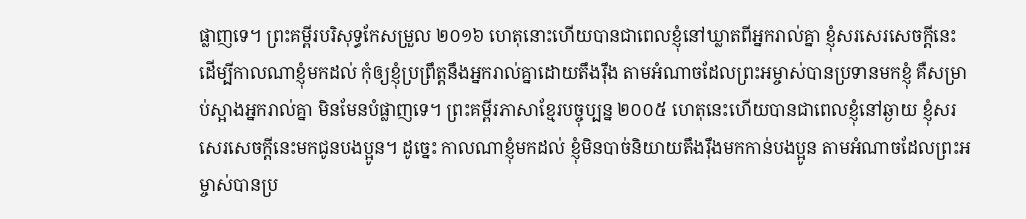ផ្លាញទេ។ ព្រះគម្ពីរបរិសុទ្ធកែសម្រួល ២០១៦ ហេតុនោះហើយបានជាពេលខ្ញុំនៅឃ្លាតពីអ្នករាល់គ្នា ខ្ញុំសរសេរសេចក្ដីនេះ ដើម្បីកាលណាខ្ញុំមកដល់ កុំឲ្យខ្ញុំប្រព្រឹត្តនឹងអ្នករាល់គ្នាដោយតឹងរ៉ឹង តាមអំណាចដែលព្រះអម្ចាស់បានប្រទានមកខ្ញុំ គឺសម្រាប់ស្អាងអ្នករាល់គ្នា មិនមែនបំផ្លាញទេ។ ព្រះគម្ពីរភាសាខ្មែរបច្ចុប្បន្ន ២០០៥ ហេតុនេះហើយបានជាពេលខ្ញុំនៅឆ្ងាយ ខ្ញុំសរសេរសេចក្ដីនេះមកជូនបងប្អូន។ ដូច្នេះ កាលណាខ្ញុំមកដល់ ខ្ញុំមិនបាច់និយាយតឹងរ៉ឹងមកកាន់បងប្អូន តាមអំណាចដែលព្រះអម្ចាស់បានប្រ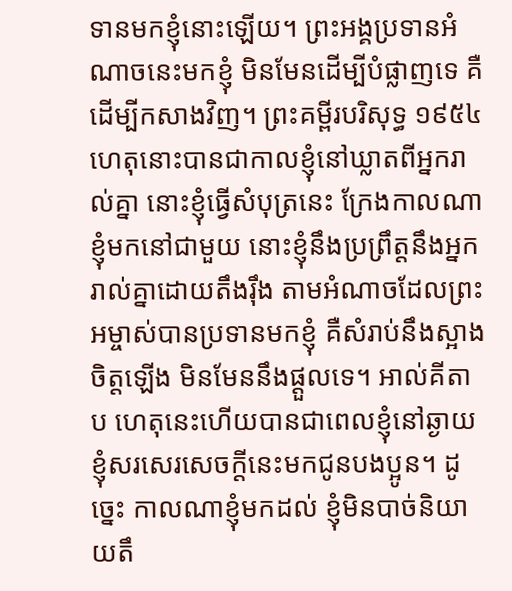ទានមកខ្ញុំនោះឡើយ។ ព្រះអង្គប្រទានអំណាចនេះមកខ្ញុំ មិនមែនដើម្បីបំផ្លាញទេ គឺដើម្បីកសាងវិញ។ ព្រះគម្ពីរបរិសុទ្ធ ១៩៥៤ ហេតុនោះបានជាកាលខ្ញុំនៅឃ្លាតពីអ្នករាល់គ្នា នោះខ្ញុំធ្វើសំបុត្រនេះ ក្រែងកាលណាខ្ញុំមកនៅជាមួយ នោះខ្ញុំនឹងប្រព្រឹត្តនឹងអ្នករាល់គ្នាដោយតឹងរុឹង តាមអំណាចដែលព្រះអម្ចាស់បានប្រទានមកខ្ញុំ គឺសំរាប់នឹងស្អាងចិត្តឡើង មិនមែននឹងផ្តួលទេ។ អាល់គីតាប ហេតុនេះហើយបានជាពេលខ្ញុំនៅឆ្ងាយ ខ្ញុំសរសេរសេចក្ដីនេះមកជូនបងប្អូន។ ដូច្នេះ កាលណាខ្ញុំមកដល់ ខ្ញុំមិនបាច់និយាយតឹ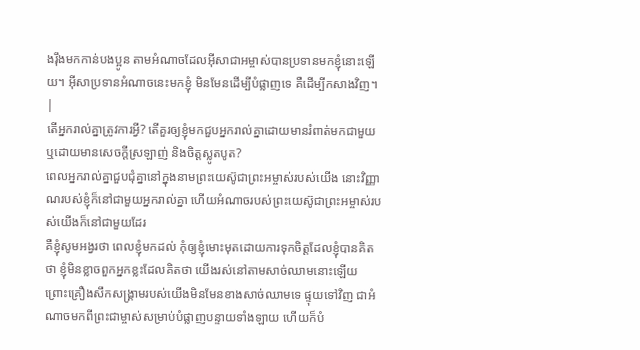ងរ៉ឹងមកកាន់បងប្អូន តាមអំណាចដែលអ៊ីសាជាអម្ចាស់បានប្រទានមកខ្ញុំនោះឡើយ។ អ៊ីសាប្រទានអំណាចនេះមកខ្ញុំ មិនមែនដើម្បីបំផ្លាញទេ គឺដើម្បីកសាងវិញ។ |
តើអ្នករាល់គ្នាត្រូវការអ្វី? តើគួរឲ្យខ្ញុំមកជួបអ្នករាល់គ្នាដោយមានរំពាត់មកជាមួយ ឬដោយមានសេចក្ដីស្រឡាញ់ និងចិត្តស្លូតបូត?
ពេលអ្នករាល់គ្នាជួបជុំគ្នានៅក្នុងនាមព្រះយេស៊ូជាព្រះអម្ចាស់របស់យើង នោះវិញ្ញាណរបស់ខ្ញុំក៏នៅជាមួយអ្នករាល់គ្នា ហើយអំណាចរបស់ព្រះយេស៊ូជាព្រះអម្ចាស់របស់យើងក៏នៅជាមួយដែរ
គឺខ្ញុំសូមអង្វរថា ពេលខ្ញុំមកដល់ កុំឲ្យខ្ញុំមោះមុតដោយការទុកចិត្តដែលខ្ញុំបានគិតថា ខ្ញុំមិនខ្លាចពួកអ្នកខ្លះដែលគិតថា យើងរស់នៅតាមសាច់ឈាមនោះឡើយ
ព្រោះគ្រឿងសឹកសង្រ្គាមរបស់យើងមិនមែនខាងសាច់ឈាមទេ ផ្ទុយទៅវិញ ជាអំណាចមកពីព្រះជាម្ចាស់សម្រាប់បំផ្លាញបន្ទាយទាំងឡាយ ហើយក៏បំ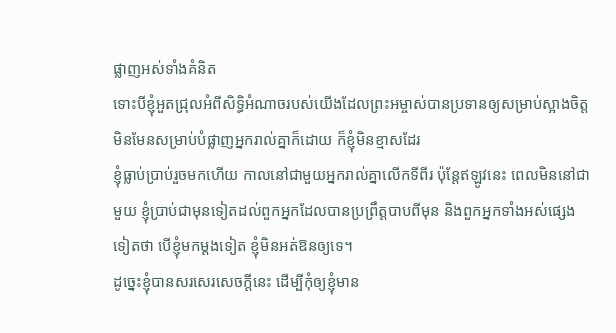ផ្លាញអស់ទាំងគំនិត
ទោះបីខ្ញុំអួតជ្រុលអំពីសិទ្ធិអំណាចរបស់យើងដែលព្រះអម្ចាស់បានប្រទានឲ្យសម្រាប់ស្អាងចិត្ដ មិនមែនសម្រាប់បំផ្លាញអ្នករាល់គ្នាក៏ដោយ ក៏ខ្ញុំមិនខ្មាសដែរ
ខ្ញុំធ្លាប់ប្រាប់រួចមកហើយ កាលនៅជាមួយអ្នករាល់គ្នាលើកទីពីរ ប៉ុន្ដែឥឡូវនេះ ពេលមិននៅជាមួយ ខ្ញុំប្រាប់ជាមុនទៀតដល់ពួកអ្នកដែលបានប្រព្រឹត្ដបាបពីមុន និងពួកអ្នកទាំងអស់ផ្សេងទៀតថា បើខ្ញុំមកម្ដងទៀត ខ្ញុំមិនអត់ឱនឲ្យទេ។
ដូច្នេះខ្ញុំបានសរសេរសេចក្ដីនេះ ដើម្បីកុំឲ្យខ្ញុំមាន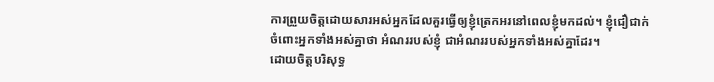ការព្រួយចិត្ដដោយសារអស់អ្នកដែលគួរធ្វើឲ្យខ្ញុំត្រេកអរនៅពេលខ្ញុំមកដល់។ ខ្ញុំជឿជាក់ចំពោះអ្នកទាំងអស់គ្នាថា អំណររបស់ខ្ញុំ ជាអំណររបស់អ្នកទាំងអស់គ្នាដែរ។
ដោយចិត្ដបរិសុទ្ធ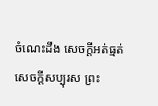ចំណេះដឹង សេចក្ដីអត់ធ្មត់ សេចក្ដីសប្បុរស ព្រះ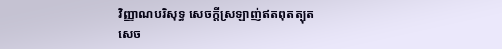វិញ្ញាណបរិសុទ្ធ សេចក្ដីស្រឡាញ់ឥតពុតត្បុត
សេច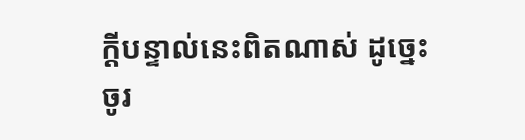ក្ដីបន្ទាល់នេះពិតណាស់ ដូច្នេះចូរ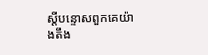ស្ដីបន្ទោសពួកគេយ៉ាងតឹង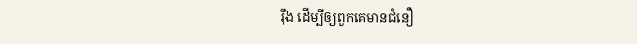រ៉ឹង ដើម្បីឲ្យពួកគេមានជំនឿ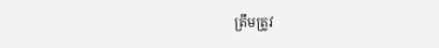ត្រឹមត្រូវ